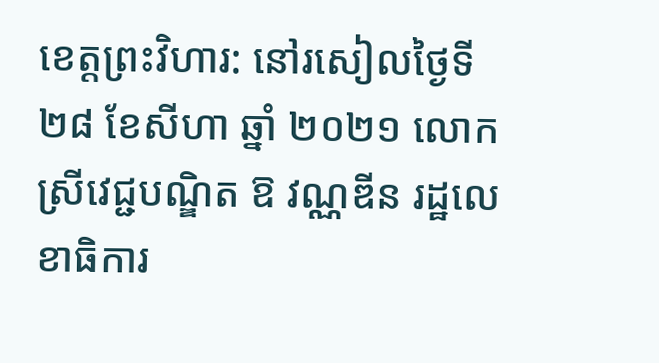ខេត្តព្រះវិហារ: នៅរសៀលថ្ងៃទី ២៨ ខែសីហា ឆ្នាំ ២០២១ លោកស្រីវេជ្ជបណ្ឌិត ឱ វណ្ណឌីន រដ្ឋលេខាធិការ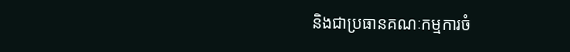និងជាប្រធានគណៈកម្មការចំ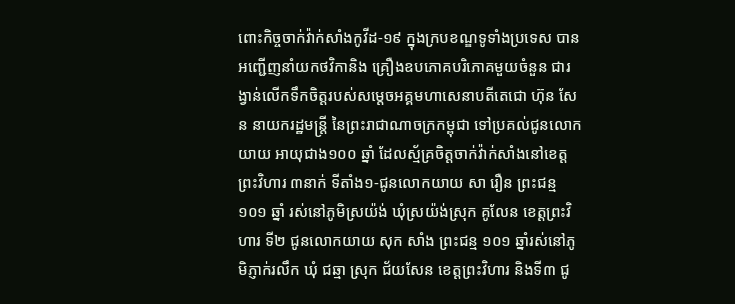ពោះកិច្ចចាក់វ៉ាក់សាំងកូវីដ-១៩ ក្នុងក្របខណ្ឌទូទាំងប្រទេស បានអញ្ជើញនាំយកថវិកានិង គ្រឿងឧបភោគបរិភោគមួយចំនួន ជារង្វាន់លើកទឹកចិត្តរបស់សម្តេចអគ្គមហាសេនាបតីតេជោ ហ៊ុន សែន នាយករដ្ឋមន្ត្រី នៃព្រះរាជាណាចក្រកម្ពុជា ទៅប្រគល់ជូនលោកយាយ អាយុជាង១០០ ឆ្នាំ ដែលស្ម័គ្រចិត្តចាក់វ៉ាក់សាំងនៅខេត្តព្រះវិហារ ៣នាក់ ទីតាំង១-ជូនលោកយាយ សា រឿន ព្រះជន្ម ១០១ ឆ្នាំ រស់នៅភូមិស្រយ៉ង់ ឃុំស្រយ៉ង់ស្រុក គូលែន ខេត្តព្រះវិហារ ទី២ ជូនលោកយាយ សុក សាំង ព្រះជន្ម ១០១ ឆ្នាំរស់នៅភូមិភ្ញាក់រលឹក ឃុំ ជឆ្មា ស្រុក ជ័យសែន ខេត្តព្រះវិហារ និងទី៣ ជូ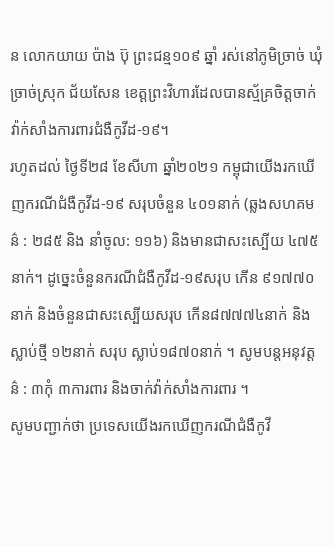ន លោកយាយ ប៉ាង ប៊ុ ព្រះជន្ម១០៩ ឆ្នាំ រស់នៅភូមិច្រាច់ ឃុំ ច្រាច់ស្រុក ជ័យសែន ខេត្តព្រះវិហារដែលបានស្ម័គ្រចិត្តចាក់វ៉ាក់សាំងការពារជំងឺកូវីដ-១៩។
រហូតដល់ ថ្ងៃទី២៨ ខែសីហា ឆ្នាំ២០២១ កម្ពុជាយេីងរកឃេីញករណីជំងឺកូវីដ-១៩ សរុបចំនួន ៤០១នាក់ (ឆ្លងសហគមន៌ : ២៨៥ និង នាំចូល: ១១៦) និងមានជាសះស្បេីយ ៤៧៥នាក់។ ដូច្នេះចំនួនករណីជំងឺកូវីដ-១៩សរុប កេីន ៩១៧៧០ នាក់ និងចំនួនជាសះស្បេីយសរុប កេីន៨៧៧៧៤នាក់ និង ស្លាប់ថ្មី ១២នាក់ សរុប ស្លាប់១៨៧០នាក់ ។ សូមបន្តអនុវត្តន៌ : ៣កុំ ៣ការពារ និងចាក់វ៉ាក់សាំងការពារ ។
សូមបញ្ជាក់ថា ប្រទេសយេីងរកឃេីញករណីជំងឺកូវី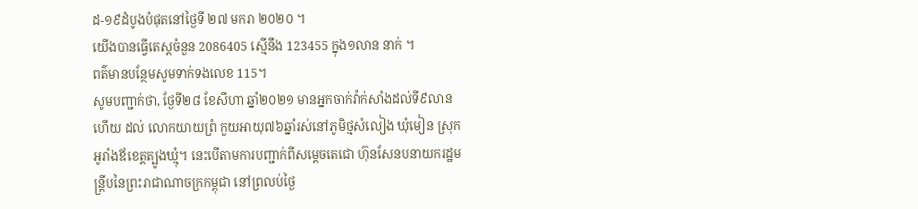ដ-១៩ដំបូងបំផុតនៅថ្ងៃទី ២៧ មករា ២០២០ ។
យេីងបានធ្វេីតេស្តចំនួន 2086405 ស្មេីនឹង 123455 ក្នុង១លាន នាក់ ។
ពត៌មានបន្ថែមសូមទាក់ទងលេខ 115។
សូមបញ្ជាក់ថា, ថ្ងែទី២៨ ខែសីហា ឆ្នាំ២០២១ មានអ្នកចាក់វ៉ាក់សាំងដល់ទី៩លានហើយ ដល់ លោកយាយព្រំ កួយអាយុ៧៦ឆ្នាំរស់នៅភូមិថ្មសំលៀង ឃុំមៀន ស្រុកអូរាំងឪខេត្តត្បូងឃ្មុំ។ នេះបើតាមការបញ្ជាក់ពីសម្ដេចតេជោ ហ៊ុនសែនបនាយករដ្ឋមន្ត្រីបនៃព្រះរាជាណាចក្រកម្ពុជា នៅព្រលប់ថ្ងៃ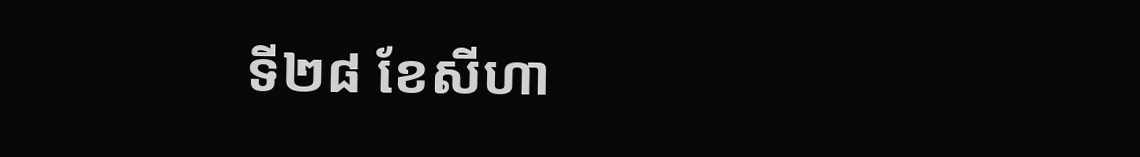ទី២៨ ខែសីហា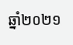ឆ្នាំ២០២១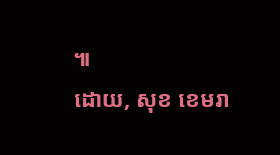៕
ដោយ, សុខ ខេមរា